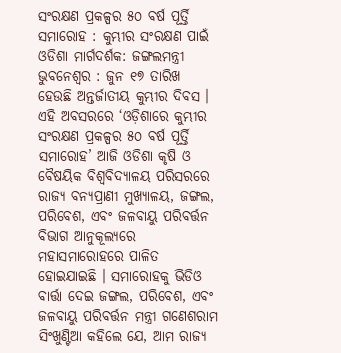ସଂରକ୍ଷଣ ପ୍ରକଳ୍ପର ୫୦ ବର୍ଷ ପୂର୍ତ୍ତି ସମାରୋହ : କୁମ୍ଭୀର ସଂରକ୍ଷଣ ପାଇଁ ଓଡିଶା ମାର୍ଗଦର୍ଶକ: ଜଙ୍ଗଲମନ୍ତ୍ରୀ
ଭୁବନେଶ୍ୱର : ଜୁନ ୧୭ ତାରିଖ ହେଉଛି ଅନ୍ତର୍ଜାତୀୟ କୁମ୍ଭୀର ଦିବସ । ଏହି ଅବସରରେ ‘ଓଡ଼ିଶାରେ କୁମ୍ଭୀର ସଂରକ୍ଷଣ ପ୍ରକଳ୍ପର ୫୦ ବର୍ଷ ପୂର୍ତ୍ତି ସମାରୋହ’ ଆଜି ଓଡିଶା କୃଷି ଓ ବୈଷୟିକ ବିଶ୍ୱବିଦ୍ୟାଳୟ ପରିସରରେ ରାଜ୍ୟ ବନ୍ୟପ୍ରାଣୀ ମୁଖ୍ୟାଳୟ, ଜଙ୍ଗଲ, ପରିବେଶ, ଏବଂ ଜଳବାୟୁ ପରିବର୍ତ୍ତନ ବିଭାଗ ଆନୁକୂଲ୍ୟରେ ମହାସମାରୋହରେ ପାଳିତ ହୋଇଯାଇଛି । ସମାରୋହକୁ ଭିଡିଓ ବାର୍ତ୍ତା ଦେଇ ଜଙ୍ଗଲ, ପରିବେଶ, ଏବଂ ଜଳବାୟୁ ପରିବର୍ତ୍ତନ ମନ୍ତ୍ରୀ ଗଣେଶରାମ ସିଂଖୁଣ୍ଟିଆ କହିଲେ ଯେ, ଆମ ରାଜ୍ୟ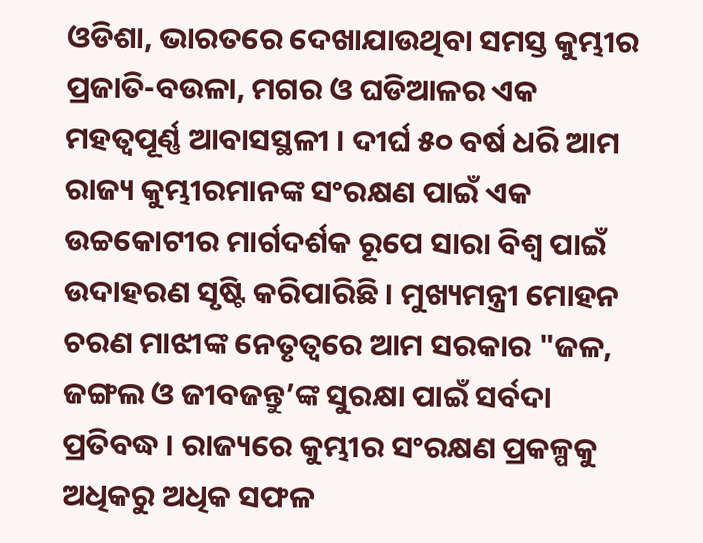ଓଡିଶା, ଭାରତରେ ଦେଖାଯାଉଥିବା ସମସ୍ତ କୁମ୍ଭୀର ପ୍ରଜାତି-ବଉଳା, ମଗର ଓ ଘଡିଆଳର ଏକ ମହତ୍ୱପୂର୍ଣ୍ଣ ଆବାସସ୍ଥଳୀ । ଦୀର୍ଘ ୫୦ ବର୍ଷ ଧରି ଆମ ରାଜ୍ୟ କୁମ୍ଭୀରମାନଙ୍କ ସଂରକ୍ଷଣ ପାଇଁ ଏକ ଉଚ୍ଚକୋଟୀର ମାର୍ଗଦର୍ଶକ ରୂପେ ସାରା ବିଶ୍ୱ ପାଇଁ ଉଦାହରଣ ସୃଷ୍ଟି କରିପାରିଛି । ମୁଖ୍ୟମନ୍ତ୍ରୀ ମୋହନ ଚରଣ ମାଝୀଙ୍କ ନେତୃତ୍ୱରେ ଆମ ସରକାର "ଜଳ, ଜଙ୍ଗଲ ଓ ଜୀବଜନ୍ତୁ’ଙ୍କ ସୁରକ୍ଷା ପାଇଁ ସର୍ବଦା ପ୍ରତିବଦ୍ଧ । ରାଜ୍ୟରେ କୁମ୍ଭୀର ସଂରକ୍ଷଣ ପ୍ରକଳ୍ପକୁ ଅଧିକରୁ ଅଧିକ ସଫଳ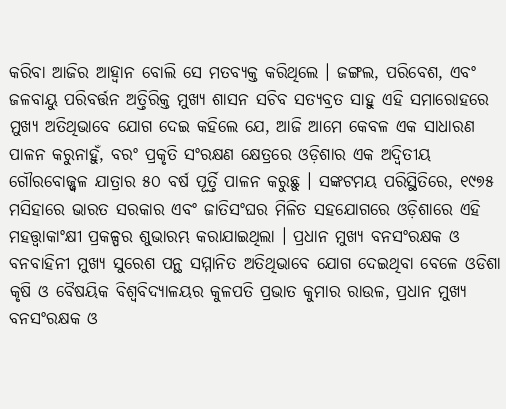କରିବା ଆଜିର ଆହ୍ୱାନ ବୋଲି ସେ ମତବ୍ୟକ୍ତ କରିଥିଲେ । ଜଙ୍ଗଲ, ପରିବେଶ, ଏବଂ ଜଳବାୟୁ ପରିବର୍ତ୍ତନ ଅତ୍ତିରିକ୍ତ ମୁଖ୍ୟ ଶାସନ ସଚିବ ସତ୍ୟବ୍ରତ ସାହୁ ଏହି ସମାରୋହରେ ମୁଖ୍ୟ ଅତିଥିଭାବେ ଯୋଗ ଦେଇ କହିଲେ ଯେ, ଆଜି ଆମେ କେବଳ ଏକ ସାଧାରଣ ପାଳନ କରୁନାହୁଁ, ବରଂ ପ୍ରକୃତି ସଂରକ୍ଷଣ କ୍ଷେତ୍ରରେ ଓଡ଼ିଶାର ଏକ ଅଦ୍ୱିତୀୟ ଗୌରବୋଜ୍ଜ୍ୱଳ ଯାତ୍ରାର ୫୦ ବର୍ଷ ପୂର୍ତ୍ତି ପାଳନ କରୁଛୁ । ସଙ୍କଟମୟ ପରିସ୍ଥିତିରେ, ୧୯୭୫ ମସିହାରେ ଭାରତ ସରକାର ଏବଂ ଜାତିସଂଘର ମିଳିତ ସହଯୋଗରେ ଓଡ଼ିଶାରେ ଏହି ମହତ୍ତ୍ୱାକାଂକ୍ଷୀ ପ୍ରକଳ୍ପର ଶୁଭାରମ୍ଭ କରାଯାଇଥିଲା । ପ୍ରଧାନ ମୁଖ୍ୟ ବନସଂରକ୍ଷକ ଓ ବନବାହିନୀ ମୁଖ୍ୟ ସୁରେଶ ପନ୍ଥ ସମ୍ମାନିତ ଅତିଥିଭାବେ ଯୋଗ ଦେଇଥିବା ବେଳେ ଓଡିଶା କୃଷି ଓ ବୈଷୟିକ ବିଶ୍ୱବିଦ୍ୟାଳୟର କୁଳପତି ପ୍ରଭାତ କୁମାର ରାଉଳ, ପ୍ରଧାନ ମୁଖ୍ୟ ବନସଂରକ୍ଷକ ଓ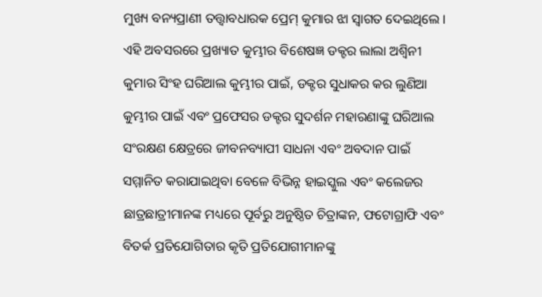ମୁଖ୍ୟ ବନ୍ୟପ୍ରାଣୀ ତତ୍ତ୍ୱାବଧାରକ ପ୍ରେମ୍ କୁମାର ଝା ସ୍ୱାଗତ ଦେଇଥିଲେ । ଏହି ଅବସରରେ ପ୍ରଖ୍ୟାତ କୁମ୍ଭୀର ବିଶେଷଜ୍ଞ ଡକ୍ଟର ଲାଲା ଅଶ୍ୱିନୀ କୁମାର ସିଂହ ଘରିଆଲ କୁମ୍ଭୀର ପାଇଁ, ଡକ୍ଟର ସୁଧାକର କର ଲୁଣିଆ କୁମ୍ଭୀର ପାଇଁ ଏବଂ ପ୍ରଫେସର ଡକ୍ଟର ସୁଦର୍ଶନ ମହାରଣାଙ୍କୁ ଘରିଆଲ ସଂରକ୍ଷଣ କ୍ଷେତ୍ରରେ ଜୀବନବ୍ୟାପୀ ସାଧନା ଏବଂ ଅବଦାନ ପାଇଁ ସମ୍ମାନିତ କରାଯାଇଥିବା ବେଳେ ବିଭିନ୍ନ ହାଇସ୍କୁଲ ଏବଂ କଲେଜର ଛାତ୍ରଛାତ୍ରୀମାନଙ୍କ ମଧ୍ୟରେ ପୂର୍ବରୁ ଅନୁଷ୍ଠିତ ଚିତ୍ରାଙ୍କନ, ଫଟୋଗ୍ରାଫି ଏବଂ ବିତର୍କ ପ୍ରତିଯୋଗିତାର କୃତି ପ୍ରତିଯୋଗୀମାନଙ୍କୁ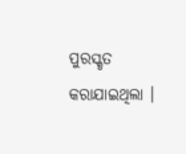ପୁରସ୍କୃତ କରାଯାଇଥିଲା ।